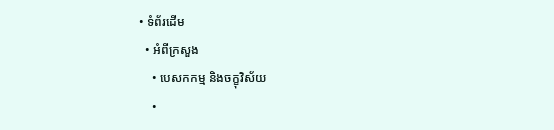• ទំព័រដើម
  • អំពីក្រសួង
    • បេសកកម្ម និងចក្ខុវិស័យ
    •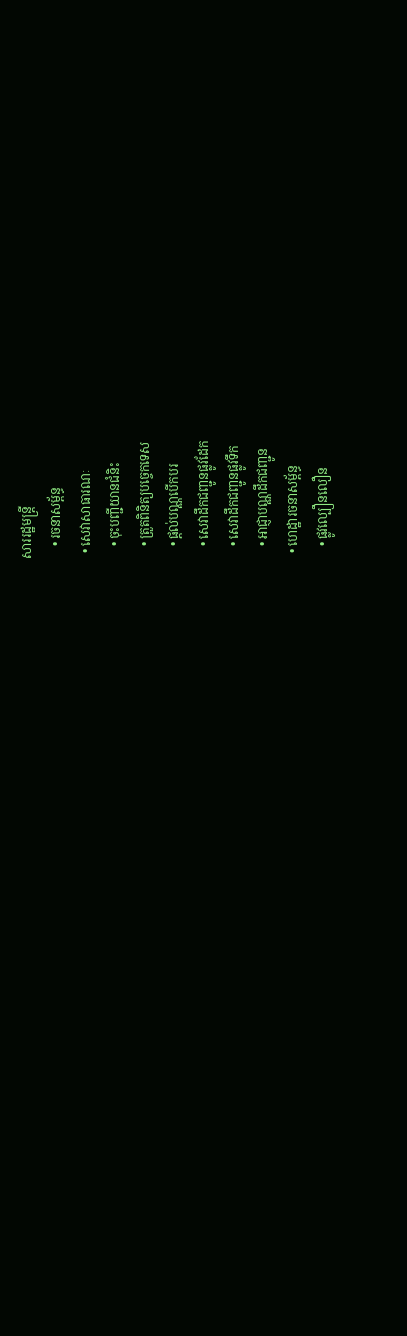សាររដ្ឋមន្ត្រី
    • រចនាសម្ព័ន្ធ
  • សេវាសាធារណៈ
    • ចុះបញ្ជីយានជំនិះ
    • ត្រួតពិនិត្យបច្ចេកទេស
    • ផ្តល់បណ្ណបើកបរ
    • សេវាដឹកជញ្ជូនផ្លូវដែក
    • សេវាដឹកជញ្ជូនផ្លូវទឹក
    • អាជ្ញាបណ្ណដឹកជញ្ជូន
  • ហេដ្ឋារចនាសម្ព័ន្ធ
    • ផ្លូវល្បឿនលឿន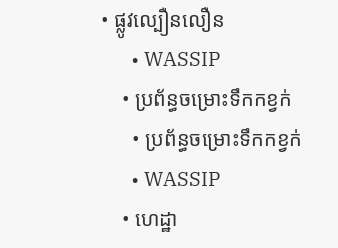• ផ្លូវល្បឿនលឿន
      • WASSIP
    • ប្រព័ន្ធចម្រោះទឹកកខ្វក់
      • ប្រព័ន្ធចម្រោះទឹកកខ្វក់
      • WASSIP
    • ហេដ្ឋា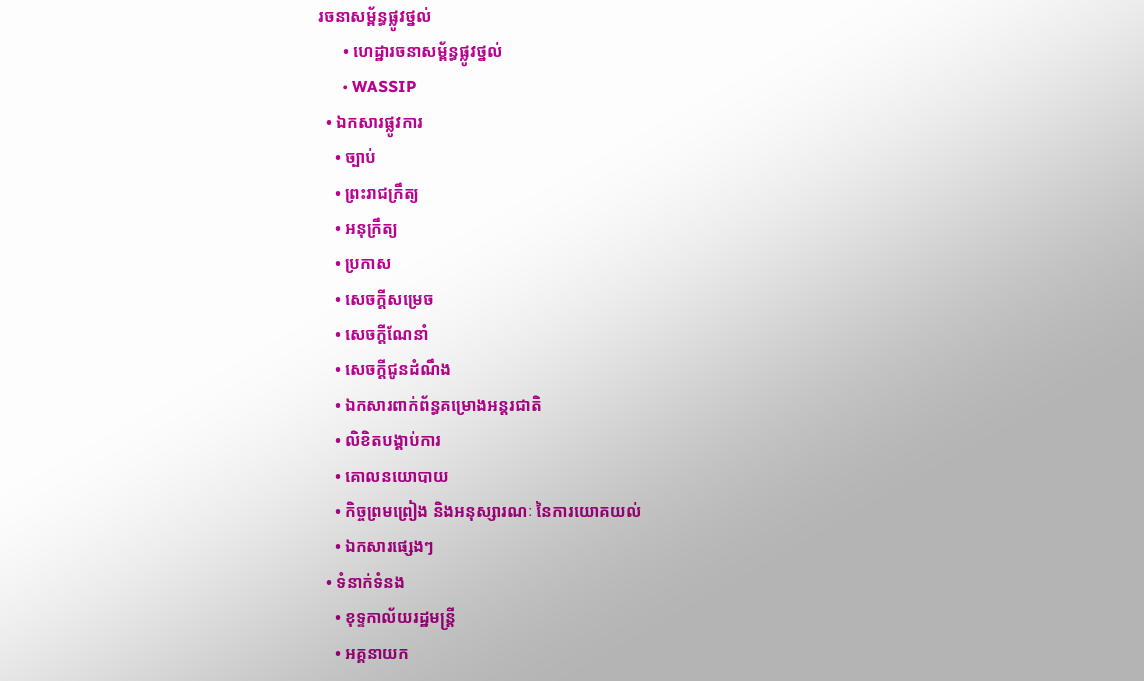រចនាសម្ព័ន្ធផ្លូវថ្នល់
      • ហេដ្ឋារចនាសម្ព័ន្ធផ្លូវថ្នល់
      • WASSIP
  • ឯកសារផ្លូវការ
    • ច្បាប់
    • ព្រះរាជក្រឹត្យ
    • អនុក្រឹត្យ
    • ប្រកាស
    • សេចក្តីសម្រេច
    • សេចក្តីណែនាំ
    • សេចក្តីជូនដំណឹង
    • ឯកសារពាក់ព័ន្ធគម្រោងអន្តរជាតិ
    • លិខិតបង្គាប់ការ
    • គោលនយោបាយ
    • កិច្ចព្រមព្រៀង និងអនុស្សារណៈ នៃការយោគយល់
    • ឯកសារផ្សេងៗ
  • ទំនាក់ទំនង
    • ខុទ្ទកាល័យរដ្ឋមន្ដ្រី
    • អគ្គនាយក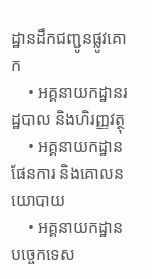ដ្ឋានដឹកជញ្ជូនផ្លូវគោក
    • អគ្គនាយកដ្ឋានរដ្ឋបាល និងហិរញ្ញវត្ថុ
    • អគ្គនាយកដ្ឋានផែនការ និងគោលនយោបាយ
    • អគ្គនាយកដ្ឋានបច្ចេកទេស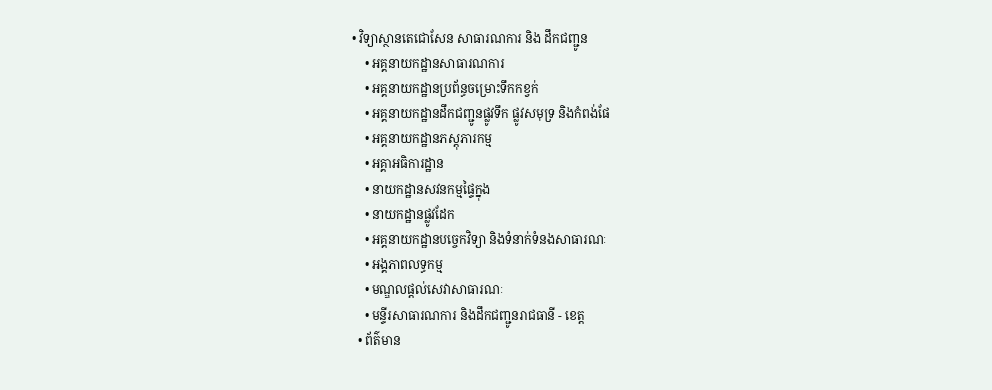• វិទ្យាស្ថានតេជោសែន សាធារណការ និង ដឹកជញ្ជូន
    • អគ្គនាយកដ្ឋានសាធារណការ
    • អគ្គនាយកដ្ឋានប្រព័ន្ធចម្រោះទឹកកខ្វក់
    • អគ្គនាយកដ្ឋានដឹកជញ្ជូនផ្លូវទឹក ផ្លូវសមុទ្រ និងកំពង់ផែ
    • អគ្គនាយកដ្ឋានភស្តុភារកម្ម
    • អគ្គាអធិការដ្ឋាន
    • នាយកដ្ឋានសវនកម្មផ្ទៃក្នុង
    • នាយកដ្ឋានផ្លូវដែក
    • អគ្គនាយកដ្ឋានបច្ចេកវិទ្យា និងទំនាក់ទំនងសាធារណៈ
    • អង្គភាពលទ្ធកម្ម
    • មណ្ឌលផ្ដល់សេវាសាធារណៈ
    • មន្ទីរសាធារណការ និងដឹកជញ្ជូនរាជធានី - ខេត្ត
  • ព័ត៌មាន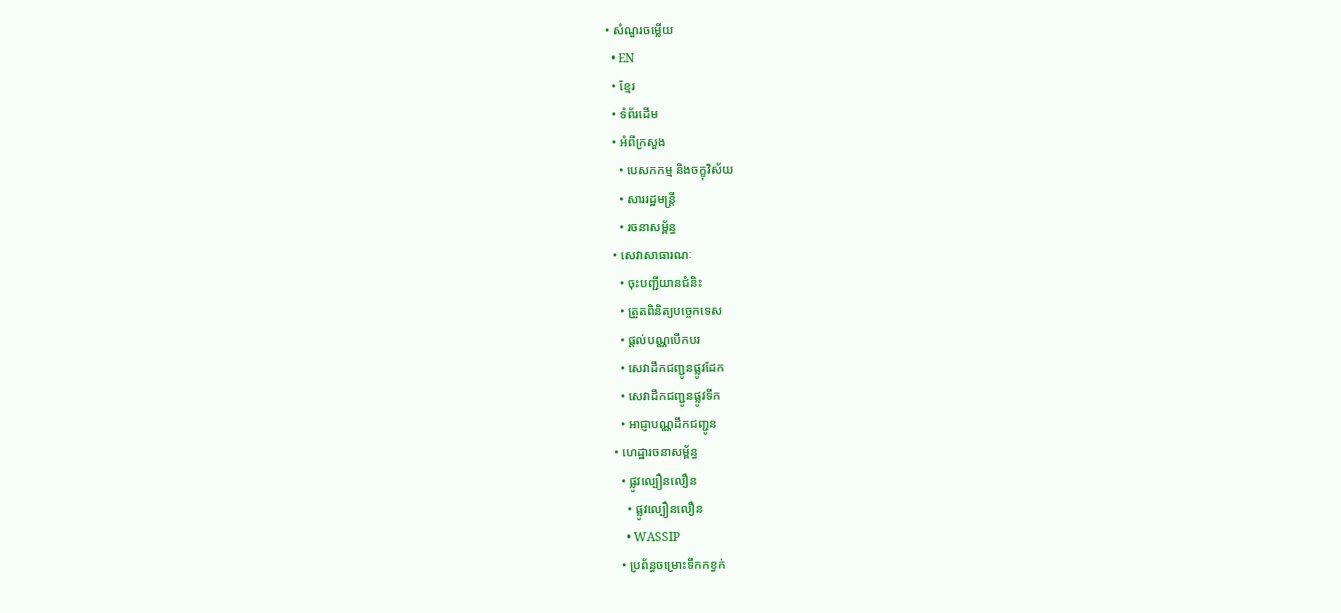• សំណួរចម្លើយ
  • EN
  • ខ្មែរ
  • ទំព័រដើម
  • អំពីក្រសួង
    • បេសកកម្ម និងចក្ខុវិស័យ
    • សាររដ្ឋមន្ត្រី
    • រចនាសម្ព័ន្ធ
  • សេវាសាធារណៈ
    • ចុះបញ្ជីយានជំនិះ
    • ត្រួតពិនិត្យបច្ចេកទេស
    • ផ្តល់បណ្ណបើកបរ
    • សេវាដឹកជញ្ជូនផ្លូវដែក
    • សេវាដឹកជញ្ជូនផ្លូវទឹក
    • អាជ្ញាបណ្ណដឹកជញ្ជូន
  • ហេដ្ឋារចនាសម្ព័ន្ធ
    • ផ្លូវល្បឿនលឿន
      • ផ្លូវល្បឿនលឿន
      • WASSIP
    • ប្រព័ន្ធចម្រោះទឹកកខ្វក់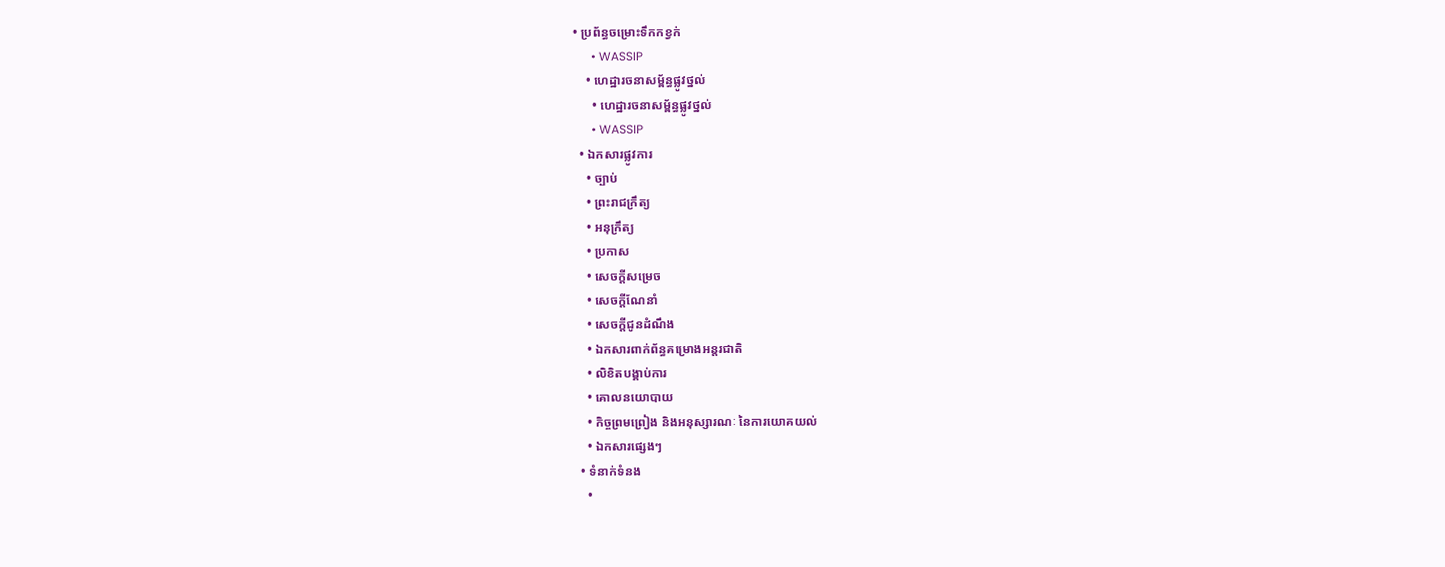• ប្រព័ន្ធចម្រោះទឹកកខ្វក់
      • WASSIP
    • ហេដ្ឋារចនាសម្ព័ន្ធផ្លូវថ្នល់
      • ហេដ្ឋារចនាសម្ព័ន្ធផ្លូវថ្នល់
      • WASSIP
  • ឯកសារផ្លូវការ
    • ច្បាប់
    • ព្រះរាជក្រឹត្យ
    • អនុក្រឹត្យ
    • ប្រកាស
    • សេចក្តីសម្រេច
    • សេចក្តីណែនាំ
    • សេចក្តីជូនដំណឹង
    • ឯកសារពាក់ព័ន្ធគម្រោងអន្តរជាតិ
    • លិខិតបង្គាប់ការ
    • គោលនយោបាយ
    • កិច្ចព្រមព្រៀង និងអនុស្សារណៈ នៃការយោគយល់
    • ឯកសារផ្សេងៗ
  • ទំនាក់ទំនង
    •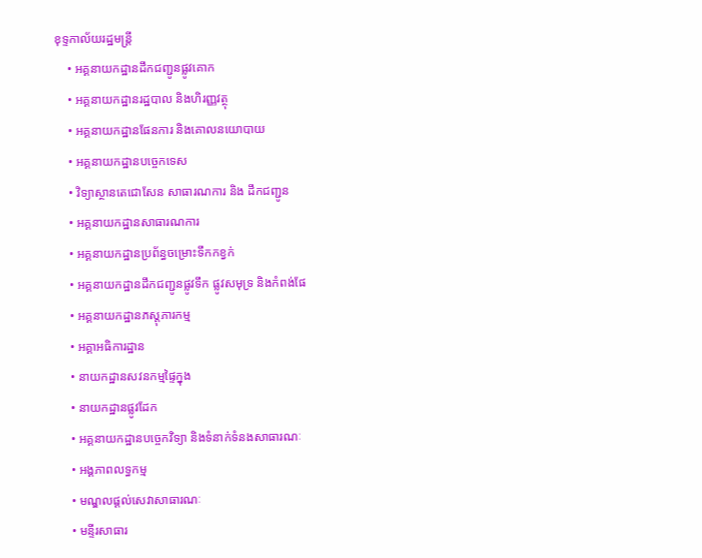ខុទ្ទកាល័យរដ្ឋមន្ដ្រី
    • អគ្គនាយកដ្ឋានដឹកជញ្ជូនផ្លូវគោក
    • អគ្គនាយកដ្ឋានរដ្ឋបាល និងហិរញ្ញវត្ថុ
    • អគ្គនាយកដ្ឋានផែនការ និងគោលនយោបាយ
    • អគ្គនាយកដ្ឋានបច្ចេកទេស
    • វិទ្យាស្ថានតេជោសែន សាធារណការ និង ដឹកជញ្ជូន
    • អគ្គនាយកដ្ឋានសាធារណការ
    • អគ្គនាយកដ្ឋានប្រព័ន្ធចម្រោះទឹកកខ្វក់
    • អគ្គនាយកដ្ឋានដឹកជញ្ជូនផ្លូវទឹក ផ្លូវសមុទ្រ និងកំពង់ផែ
    • អគ្គនាយកដ្ឋានភស្តុភារកម្ម
    • អគ្គាអធិការដ្ឋាន
    • នាយកដ្ឋានសវនកម្មផ្ទៃក្នុង
    • នាយកដ្ឋានផ្លូវដែក
    • អគ្គនាយកដ្ឋានបច្ចេកវិទ្យា និងទំនាក់ទំនងសាធារណៈ
    • អង្គភាពលទ្ធកម្ម
    • មណ្ឌលផ្ដល់សេវាសាធារណៈ
    • មន្ទីរសាធារ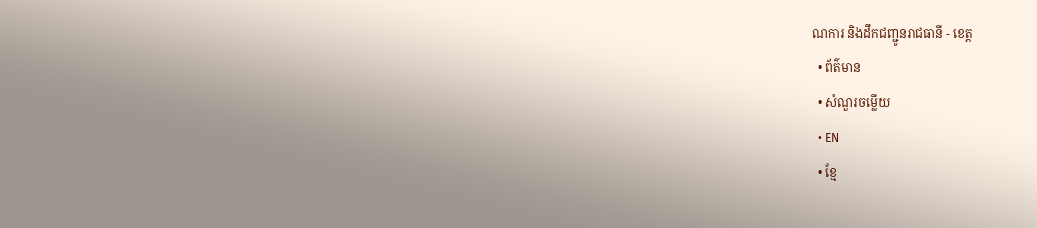ណការ និងដឹកជញ្ជូនរាជធានី - ខេត្ត
  • ព័ត៌មាន
  • សំណួរចម្លើយ
  • EN
  • ខ្មែ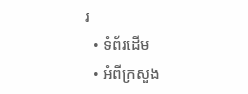រ
  • ទំព័រដើម
  • អំពីក្រសួង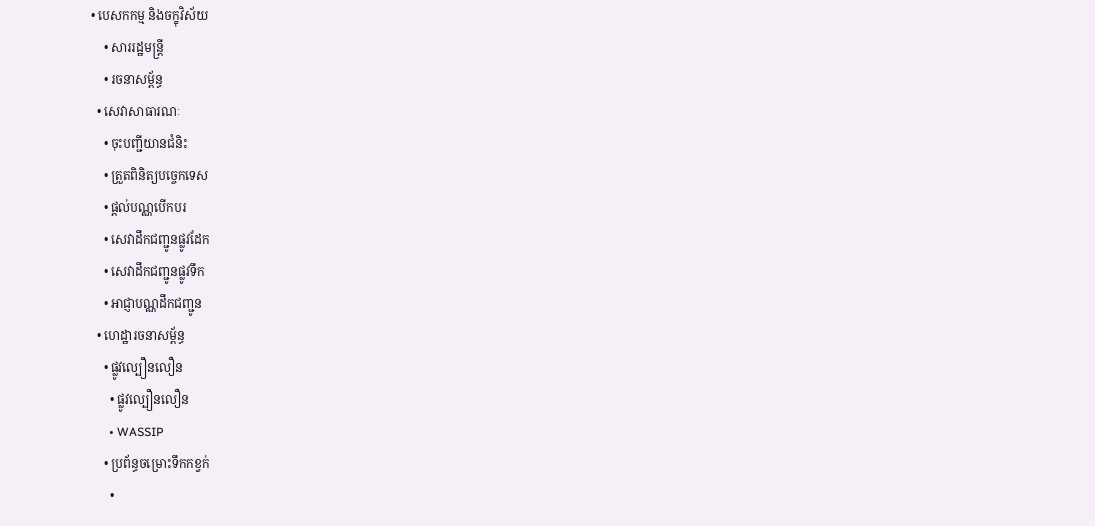• បេសកកម្ម និងចក្ខុវិស័យ
    • សាររដ្ឋមន្ត្រី
    • រចនាសម្ព័ន្ធ
  • សេវាសាធារណៈ
    • ចុះបញ្ជីយានជំនិះ
    • ត្រួតពិនិត្យបច្ចេកទេស
    • ផ្តល់បណ្ណបើកបរ
    • សេវាដឹកជញ្ជូនផ្លូវដែក
    • សេវាដឹកជញ្ជូនផ្លូវទឹក
    • អាជ្ញាបណ្ណដឹកជញ្ជូន
  • ហេដ្ឋារចនាសម្ព័ន្ធ
    • ផ្លូវល្បឿនលឿន
      • ផ្លូវល្បឿនលឿន
      • WASSIP
    • ប្រព័ន្ធចម្រោះទឹកកខ្វក់
      •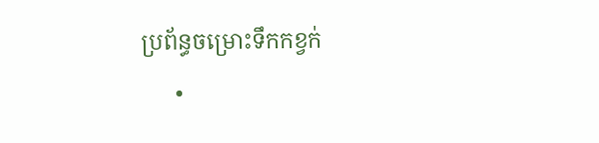ប្រព័ន្ធចម្រោះទឹកកខ្វក់
      •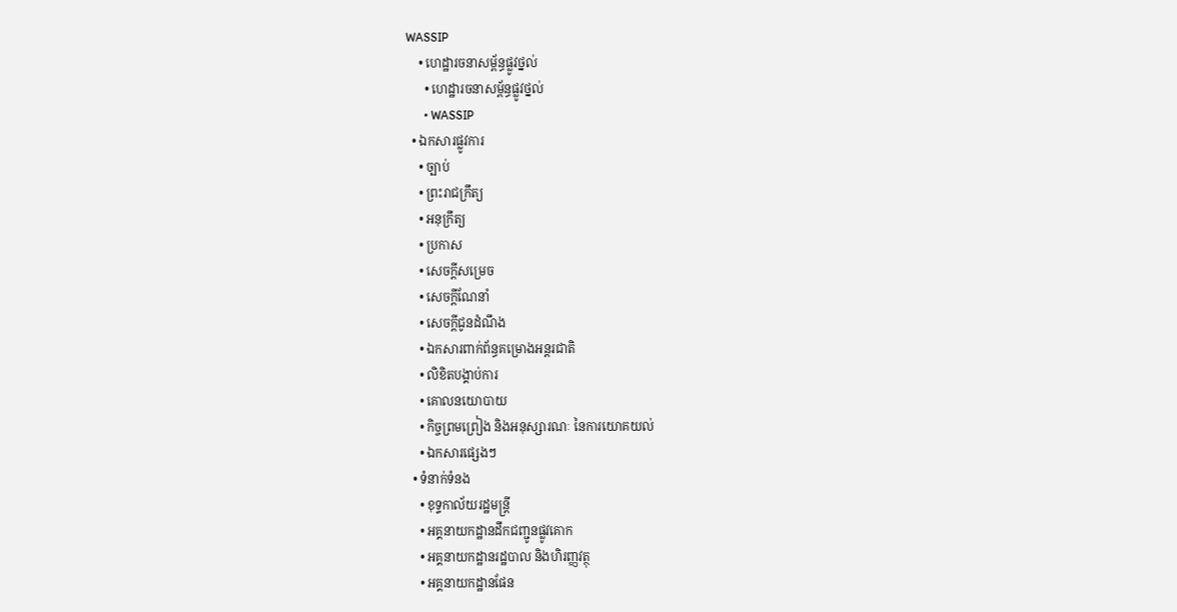WASSIP
    • ហេដ្ឋារចនាសម្ព័ន្ធផ្លូវថ្នល់
      • ហេដ្ឋារចនាសម្ព័ន្ធផ្លូវថ្នល់
      • WASSIP
  • ឯកសារផ្លូវការ
    • ច្បាប់
    • ព្រះរាជក្រឹត្យ
    • អនុក្រឹត្យ
    • ប្រកាស
    • សេចក្តីសម្រេច
    • សេចក្តីណែនាំ
    • សេចក្តីជូនដំណឹង
    • ឯកសារពាក់ព័ន្ធគម្រោងអន្តរជាតិ
    • លិខិតបង្គាប់ការ
    • គោលនយោបាយ
    • កិច្ចព្រមព្រៀង និងអនុស្សារណៈ នៃការយោគយល់
    • ឯកសារផ្សេងៗ
  • ទំនាក់ទំនង
    • ខុទ្ទកាល័យរដ្ឋមន្ដ្រី
    • អគ្គនាយកដ្ឋានដឹកជញ្ជូនផ្លូវគោក
    • អគ្គនាយកដ្ឋានរដ្ឋបាល និងហិរញ្ញវត្ថុ
    • អគ្គនាយកដ្ឋានផែន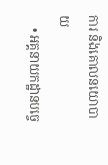ការ និងគោលនយោបាយ
    • អគ្គនាយកដ្ឋានបច្ចេ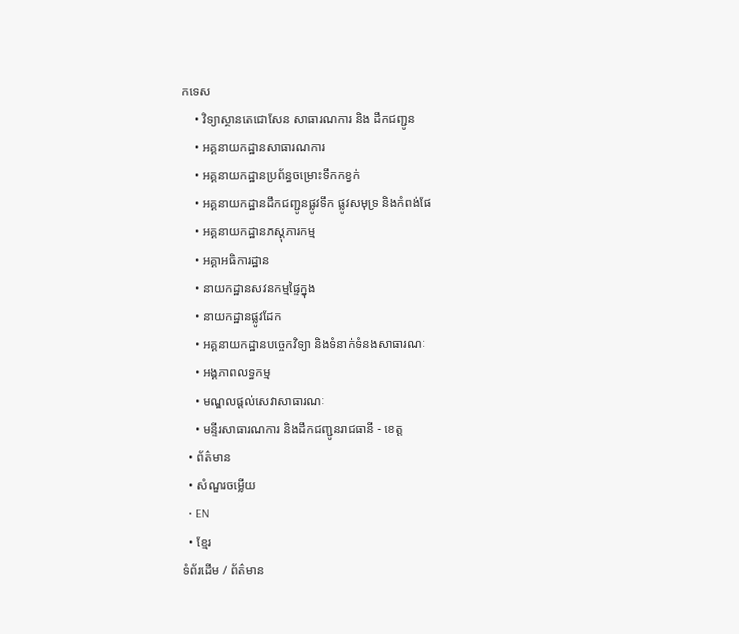កទេស
    • វិទ្យាស្ថានតេជោសែន សាធារណការ និង ដឹកជញ្ជូន
    • អគ្គនាយកដ្ឋានសាធារណការ
    • អគ្គនាយកដ្ឋានប្រព័ន្ធចម្រោះទឹកកខ្វក់
    • អគ្គនាយកដ្ឋានដឹកជញ្ជូនផ្លូវទឹក ផ្លូវសមុទ្រ និងកំពង់ផែ
    • អគ្គនាយកដ្ឋានភស្តុភារកម្ម
    • អគ្គាអធិការដ្ឋាន
    • នាយកដ្ឋានសវនកម្មផ្ទៃក្នុង
    • នាយកដ្ឋានផ្លូវដែក
    • អគ្គនាយកដ្ឋានបច្ចេកវិទ្យា និងទំនាក់ទំនងសាធារណៈ
    • អង្គភាពលទ្ធកម្ម
    • មណ្ឌលផ្ដល់សេវាសាធារណៈ
    • មន្ទីរសាធារណការ និងដឹកជញ្ជូនរាជធានី - ខេត្ត
  • ព័ត៌មាន
  • សំណួរចម្លើយ
  • EN
  • ខ្មែរ
ទំព័រដើម / ព័ត៌មាន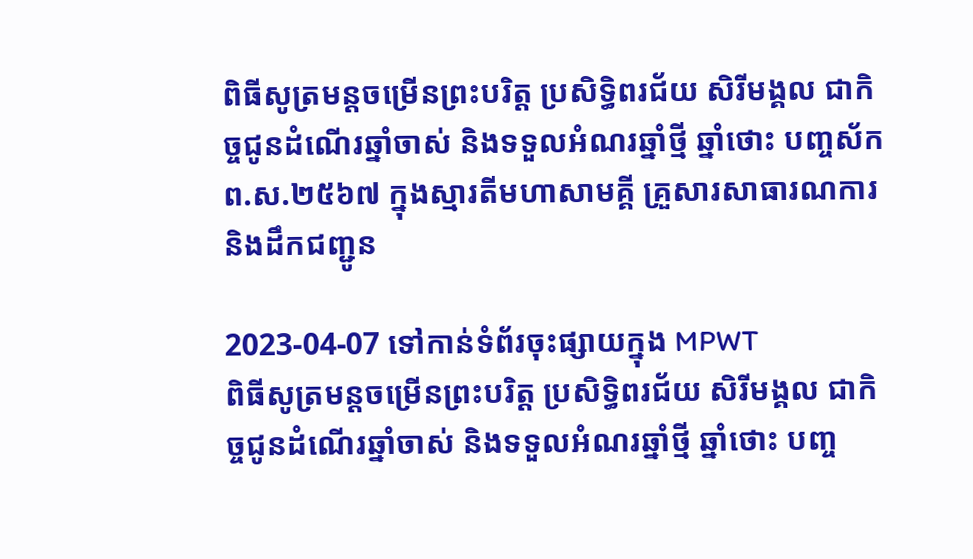ពិធីសូត្រមន្តចម្រើនព្រះបរិត្ត ប្រសិទ្ធិពរជ័យ សិរីមង្គល ជាកិច្ចជូនដំណើរឆ្នាំចាស់ និងទទួលអំណរឆ្នាំថ្មី ឆ្នាំថោះ បញ្ចស័ក ព.ស.២៥៦៧ ក្នុងស្មារតីមហាសាមគ្គី គ្រួសារសាធារណការ និងដឹកជញ្ជូន

2023-04-07 ទៅកាន់ទំព័រចុះផ្សាយក្នុង MPWT
ពិធីសូត្រមន្តចម្រើនព្រះបរិត្ត ប្រសិទ្ធិពរជ័យ សិរីមង្គល ជាកិច្ចជូនដំណើរឆ្នាំចាស់ និងទទួលអំណរឆ្នាំថ្មី ឆ្នាំថោះ បញ្ច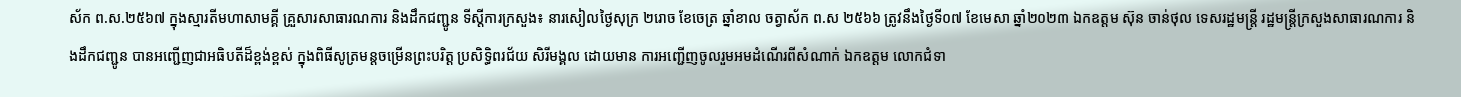ស័ក ព.ស.២៥៦៧ ក្នុងស្មារតីមហាសាមគ្គី គ្រួសារសាធារណការ និងដឹកជញ្ជូន ទីស្តីការក្រសួង៖ នារសៀលថ្ងៃសុក្រ ២រោច ខែចេត្រ ឆ្នាំខាល ចត្វាស័ក ព.ស ២៥៦៦ ត្រូវនឹងថ្ងៃទី០៧ ខែមេសា ឆ្នាំ២០២៣ ឯកឧត្តម ស៊ុន ចាន់ថុល ទេសរដ្ឋមន្ត្រី រដ្ឋមន្ត្រីក្រសួងសាធារណការ និងដឹកជញ្ជូន បានអញ្ជើញជាអធិបតីដ៏ខ្ពង់ខ្ពស់ ក្នុងពិធីសូត្រមន្តចម្រើនព្រះបរិត្ត ប្រសិទ្ធិពរជ័យ សិរីមង្គល ដោយមាន ការអញ្ជើញចូលរួមអមដំណើរពីសំណាក់ ឯកឧត្តម លោកជំទា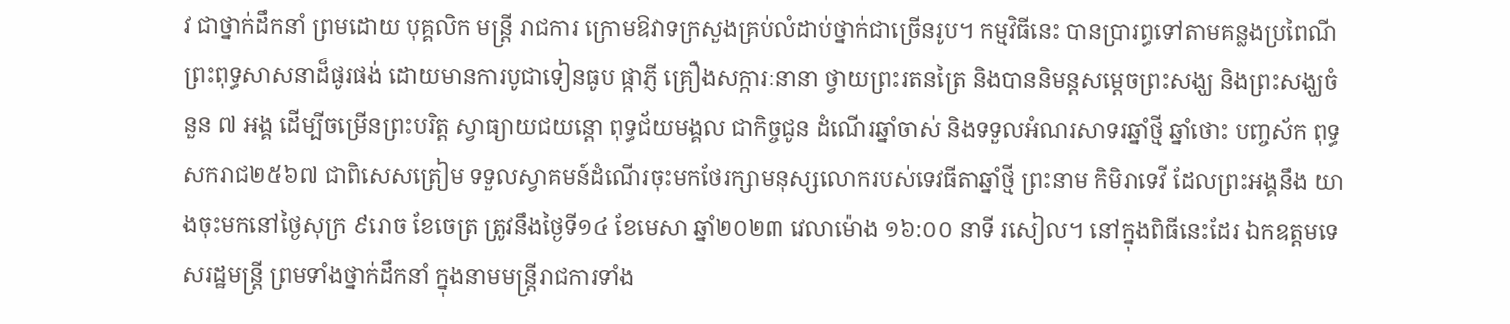វ ជាថ្នាក់ដឹកនាំ ព្រមដោយ បុគ្គលិក មន្ត្រី រាជការ ក្រោមឱវាទក្រសួងគ្រប់លំដាប់ថ្នាក់ជាច្រើនរូប។ កម្មវិធីនេះ បានប្រារព្ធទៅតាមគន្លងប្រពៃណីព្រះពុទ្ធសាសនាដ៏ផូរផង់ ដោយមានការបូជាទៀនធូប ផ្កាភ្ញី គ្រឿងសក្ការៈនានា ថ្វាយព្រះរតនត្រៃ និងបាននិមន្តសម្តេចព្រះសង្ឃ និងព្រះសង្ឃចំនួន ៧ អង្គ ដើម្បីចម្រើនព្រះបរិត្ត ស្វាធ្យាយជយន្តោ ពុទ្ធជ័យមង្គល ជាកិច្ចជូន ដំណើរឆ្នាំចាស់ និងទទួលអំណរសាទរឆ្នាំថ្មី ឆ្នាំថោះ បញ្ចស័ក ពុទ្ធសករាជ២៥៦៧ ជាពិសេសត្រៀម ទទួលស្វាគមន៍ដំណើរចុះមកថែរក្សាមនុស្សលោករបស់ទេវធីតាឆ្នាំថ្មី ព្រះនាម កិមិរាទេវី ដែលព្រះអង្គនឹង យាងចុះមកនៅថ្ងៃសុក្រ ៩រោច ខែចេត្រ ត្រូវនឹងថ្ងៃទី១៤ ខែមេសា ឆ្នាំ២០២៣ វេលាម៉ោង ១៦:០០ នាទី រសៀល។ នៅក្នុងពិធីនេះដែរ ឯកឧត្តមទេសរដ្ឋមន្ត្រី ព្រមទាំងថ្នាក់ដឹកនាំ ក្នុងនាមមន្ត្រីរាជការទាំង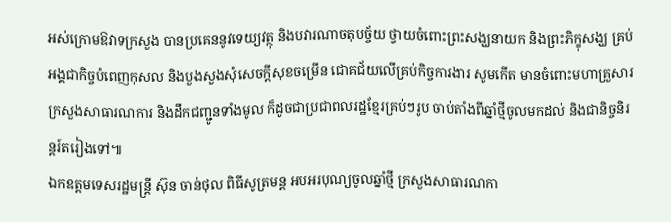អស់ក្រោមឱវាទក្រសួង បានប្រគេននូវទេយ្យវត្ថុ និងបវារណាចតុបច្ច័យ ថ្វាយចំពោះព្រះសង្ឃនាយក និងព្រះភិក្ខុសង្ឃ គ្រប់អង្គជាកិច្ចបំពេញកុសល និងបួងសួងសុំសេចក្តីសុខចម្រើន ជោគជ័យលើគ្រប់កិច្ចការងារ សូមកើត មានចំពោះមហាគ្រួសារក្រសួងសាធារណការ និងដឹកជញ្ជូនទាំងមូល ក៏ដូចជាប្រជាពលរដ្ឋខ្មែរគ្រប់ៗរូប ចាប់តាំងពីឆ្នាំថ្មីចូលមកដល់ និងជានិច្ចនិរន្តរ៍តរៀងទៅ៕
ឯកឧត្ដមទេសរដ្ឋមន្ត្រី ស៊ុន ចាន់ថុល ពិធីសូត្រមន្ត អបអរបុណ្យចូលឆ្នាំថ្មី ក្រសួងសាធារណកា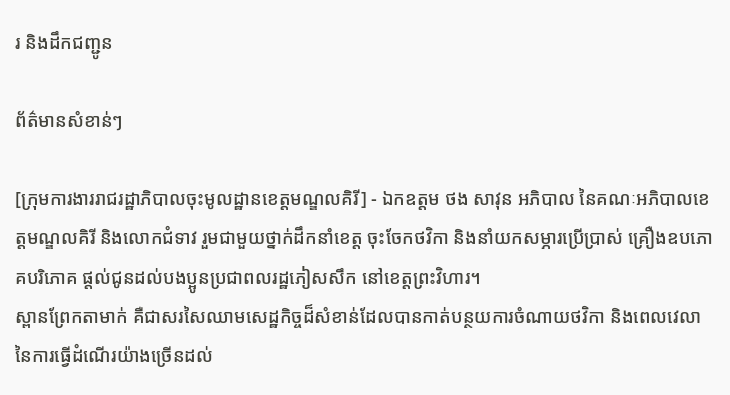រ និងដឹកជញ្ជូន

ព័ត៌មានសំខាន់ៗ

[ក្រុមការងាររាជរដ្ឋាភិបាលចុះមូលដ្ឋានខេត្តមណ្ឌលគិរី] - ឯកឧត្តម ថង សាវុន អភិបាល នៃគណៈអភិបាលខេត្តមណ្ឌលគិរី និងលោកជំទាវ រួមជាមួយថ្នាក់ដឹកនាំខេត្ត ចុះចែកថវិកា និងនាំយកសម្ភារប្រើប្រាស់ គ្រឿងឧបភោគបរិភោគ ផ្តល់ជូនដល់បងប្អូនប្រជាពលរដ្ឋភៀសសឹក នៅខេត្តព្រះវិហារ។
ស្ពានព្រែកតាមាក់ គឺជាសរសៃឈាមសេដ្ឋកិច្ចដ៏សំខាន់ដែលបានកាត់បន្ថយការចំណាយថវិកា និងពេលវេលានៃការធ្វើដំណើរយ៉ាងច្រើនដល់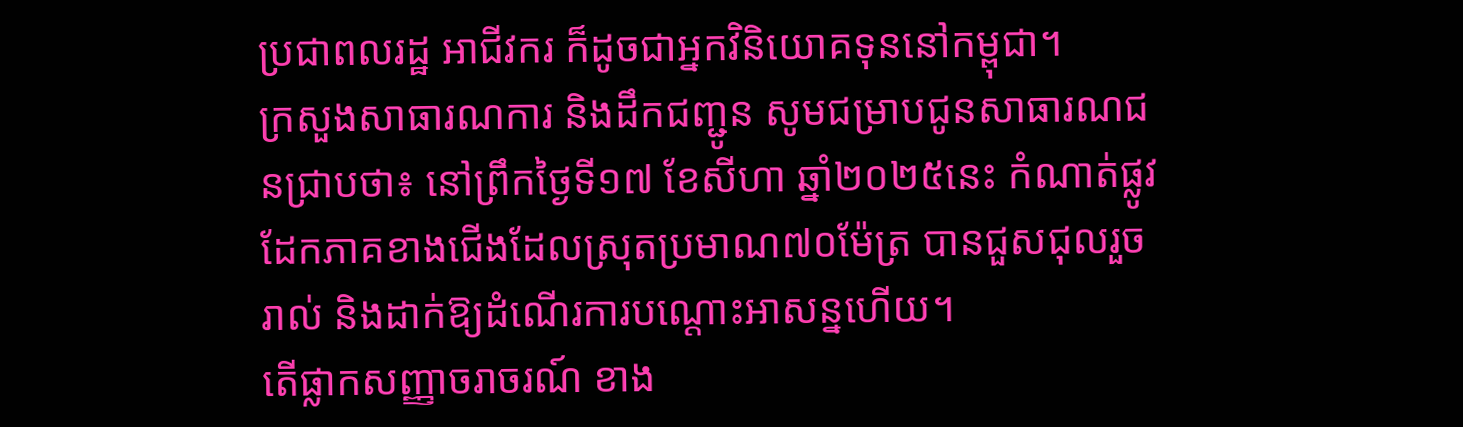ប្រជាពលរដ្ឋ អាជីវករ ក៏ដូចជាអ្នកវិនិយោគទុននៅកម្ពុជា។
ក្រសួងសាធារណការ និងដឹកជញ្ជូន សូមជម្រាបជូនសាធារណជនជ្រាបថា៖ នៅព្រឹកថ្ងៃទី១៧ ខែសីហា ឆ្នាំ២០២៥នេះ កំណាត់ផ្លូវដែកភាគខាងជើងដែលស្រុតប្រមាណ៧០ម៉ែត្រ បានជួសជុលរួចរាល់ និងដាក់ឱ្យដំណើរការបណ្តោះអាសន្នហើយ។
តើផ្លាកសញ្ញាចរាចរណ៍ ខាង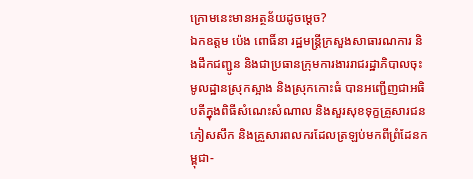ក្រោមនេះមានអត្ថន័យដូចម្តេច?
ឯកឧត្តម ប៉េង ពោធិ៍នា រដ្ឋមន្រ្តីក្រសួងសាធារណការ និងដឹកជញ្ជូន និងជាប្រធានក្រុមការងាររាជរដ្ឋាភិបាលចុះមូលដ្ឋានស្រុកស្អាង និងស្រុកកោះធំ បានអញ្ជើញជាអធិបតីក្នុងពិធីសំណេះសំណាល និងសួរសុខទុក្ខគ្រួសារជនភៀសសឹក និងគ្រួសារពលករដែលត្រឡប់មកពីព្រំដែនកម្ពុជា-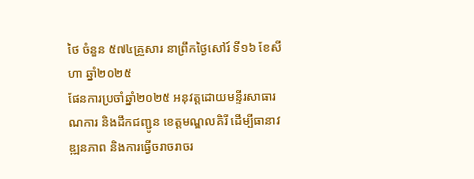ថៃ ចំនួន ៥៧៤គ្រួសារ នាព្រឹកថ្ងៃសៅរ៍ ទី១៦ ខែសីហា ឆ្នាំ២០២៥
ផែនការប្រចាំឆ្នាំ២០២៥ អនុវត្តដោយមន្ទីរសាធារណការ និងដឹកជញ្ជូន ខេត្តមណ្ឌលគិរី ដើម្បីធានាវឌ្ឍនភាព និងការធ្វើចរាចរាចរ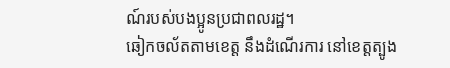ណ៍របស់បងប្អូនប្រជាពលរដ្ឋ។
ឆៀកចល័តតាមខេត្ត នឹងដំណើរការ នៅខេត្តត្បូង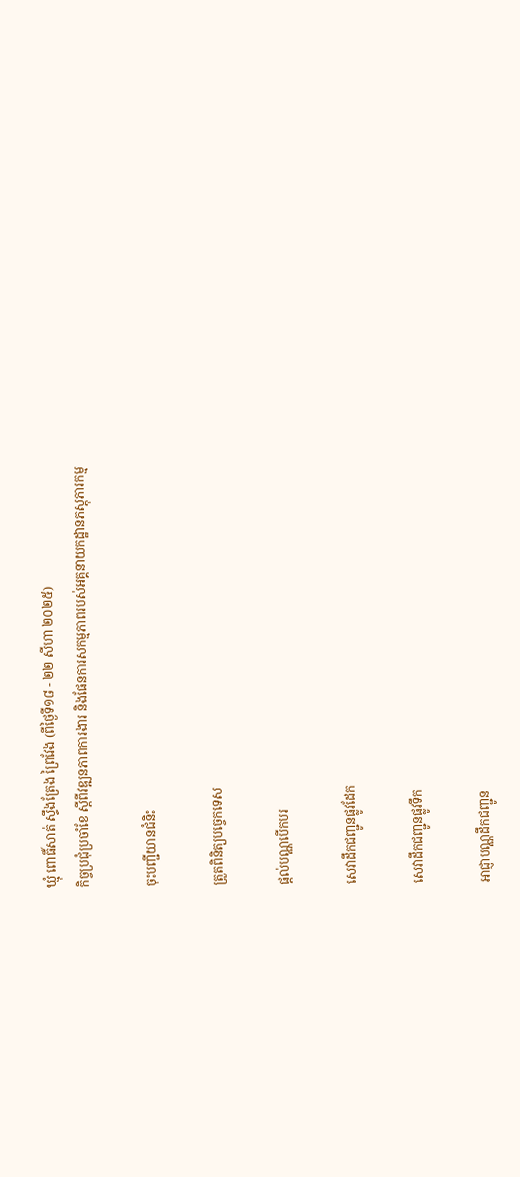ឃ្មុំ ពោធិ៍សាត់ ស្ទឹងត្រែង ព្រៃវែង (ពីថ្ងៃទី១៨ - ២២ សីហា ២០២៥)
កិច្ចប្រជុំប្រចាំខែ ស្ដីពីវឌ្ឍនភាពការងារ និងផែនការសកម្មភាពរបស់អគ្គនាយកដ្ឋានភស្តុភារកម្ម

ចុះបញ្ជីយានជំនិះ

ត្រួតពិនិត្យបច្ចេកទេស

ផ្តល់បណ្ណបើកបរ

សេវាដឹកជញ្ជូនផ្លូវដែក

សេវាដឹកជញ្ជូនផ្លូវទឹក

អាជ្ញាបណ្ណដឹកជញ្ជូន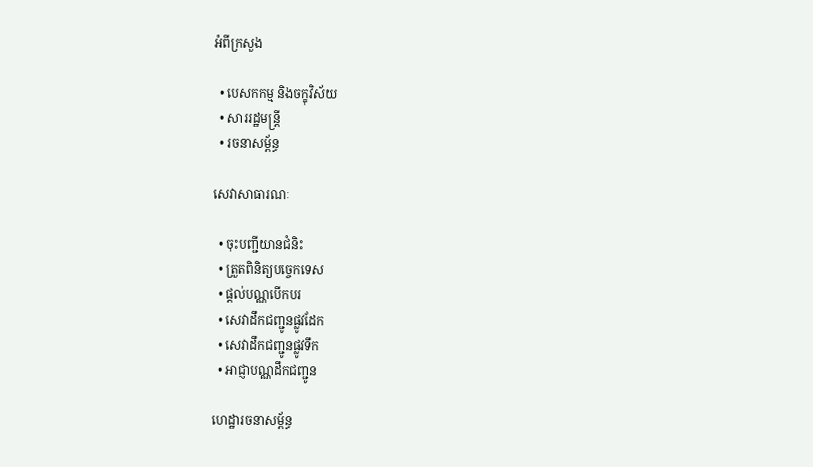អំពីក្រសួង

  • បេសកកម្ម និងចក្ខុវិស័យ
  • សាររដ្ឋមន្ត្រី
  • រចនាសម្ព័ន្ធ

សេវាសាធារណៈ

  • ចុះបញ្ជីយានជំនិះ
  • ត្រួតពិនិត្យបច្ចេកទេស
  • ផ្តល់បណ្ណបើកបរ
  • សេវាដឹកជញ្ជូនផ្លូវដែក
  • សេវាដឹកជញ្ជូនផ្លូវទឹក
  • អាជ្ញាបណ្ណដឹកជញ្ជូន

ហេដ្ឋារចនាសម្ព័ន្ធ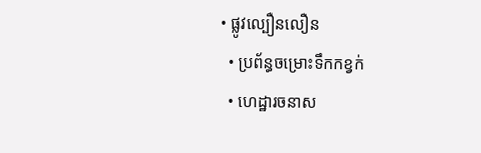• ផ្លូវល្បឿនលឿន
  • ប្រព័ន្ធចម្រោះទឹកកខ្វក់
  • ហេដ្ឋារចនាស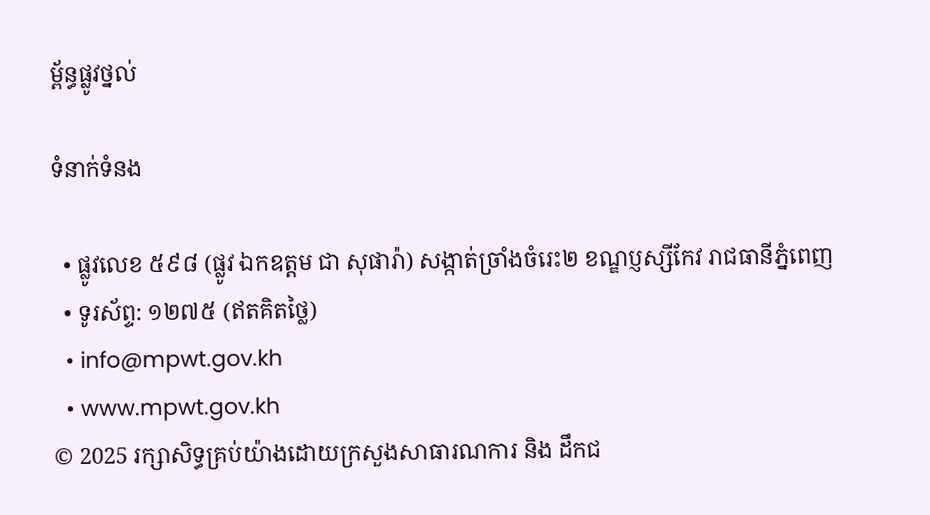ម្ព័ន្ធផ្លូវថ្នល់

ទំនាក់ទំនង

  • ផ្លូវលេខ ៥៩៨ (ផ្លូវ ឯកឧត្ដម ជា សុផារ៉ា) សង្កាត់ច្រាំងចំរេះ២ ខណ្ឌប្ញស្សីកែវ រាជធានីភ្នំពេញ
  • ទូរស័ព្ទ: ១២៧៥ (ឥតគិតថ្លៃ)
  • info@mpwt.gov.kh
  • www.mpwt.gov.kh
© 2025 រក្សាសិទ្ធគ្រប់យ៉ាងដោយក្រសួងសាធារណការ និង ដឹកជ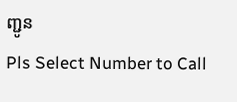ញ្ជូន
Pls Select Number to Call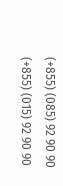(+855) (085) 92 90 90
(+855) (015) 92 90 90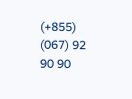(+855) (067) 92 90 90